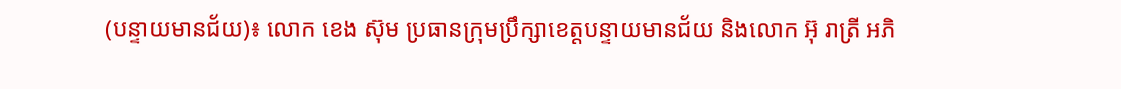(បន្ទាយមានជ័យ)៖ លោក ខេង ស៊ុម ប្រធានក្រុមប្រឹក្សាខេត្តបន្ទាយមានជ័យ និងលោក អ៊ុ រាត្រី អភិ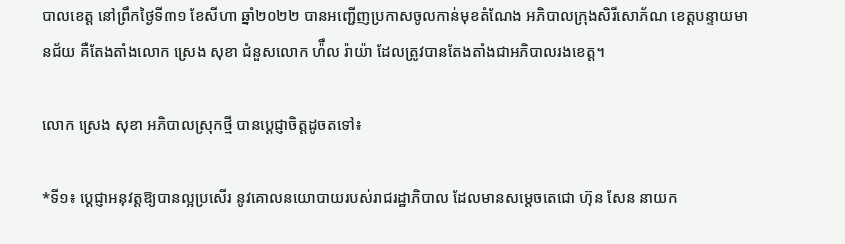បាលខេត្ត នៅព្រឹកថ្ងៃទី៣១ ខែសីហា ឆ្នាំ២០២២ បានអញ្ជើញប្រកាសចូលកាន់មុខតំណែង អភិបាលក្រុងសិរីសោភ័ណ ខេត្តបន្ទាយមានជ័យ គឺតែងតាំងលោក ស្រេង សុខា ជំនួសលោក ហ៉ឹល រ៉ាយ៉ា ដែលត្រូវបានតែងតាំងជាអភិបាលរងខេត្ត។

លោក ស្រេង សុខា អភិបាលស្រុកថ្មី បានប្តេជ្ញាចិត្តដូចតទៅ៖

*ទី១៖ ប្តេជ្ញាអនុវត្តឱ្យបានល្អប្រសើរ នូវគោលនយោបាយរបស់រាជរដ្ឋាភិបាល ដែលមានសម្តេចតេជោ ហ៊ុន សែន នាយក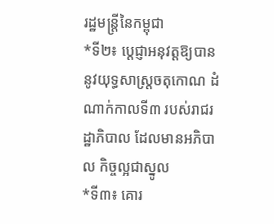រដ្ឋមន្ត្រីនៃកម្ពុជា
*ទី២៖ ប្តេជ្ញាអនុវត្តឱ្យបាននូវយុទ្ធសាស្រ្តចតុកោណ ដំណាក់កាលទី៣ របស់រាជរដ្ឋាភិបាល ដែលមានអភិបាល កិច្ចល្អជាស្នូល
*ទី៣៖ គោរ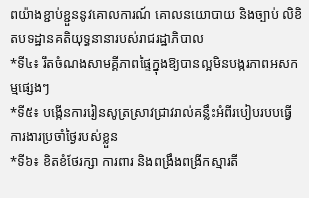ពយ៉ាងខ្ជាប់ខ្ជួននូវគោលការណ៍ គោលនយោបាយ និងច្បាប់ លិខិតបទដ្ឋានគតិយុទ្ធនានារបស់រាជរដ្ឋាភិបាល
*ទី៤៖ រឹតចំណងសាមគ្គីភាពផ្ទៃក្នុងឱ្យបានល្អមិនបង្ករភាពអសកម្មផ្សេងៗ
*ទី៥៖ បង្កើនការរៀនសូត្រស្រាវជ្រាវរាល់គន្លឹះអំពីរបៀបរបបធ្វើការងារប្រចាំថ្ងៃរបស់ខ្លួន
*ទី៦៖ ខិតខំថែរក្សា ការពារ និងពង្រឹងពង្រីកស្មារតី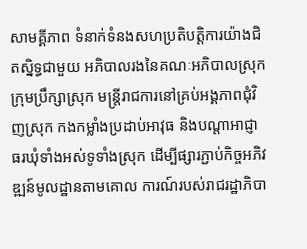សាមគ្គីភាព ទំនាក់ទំនងសហប្រតិបត្តិការយ៉ាងជិតស្និទ្ធជាមួយ អភិបាលរងនៃគណៈអភិបាលស្រុក ក្រុមប្រឹក្សាស្រុក មន្ត្រីរាជការនៅគ្រប់អង្គភាពជុំវិញស្រុក កងកម្លាំងប្រដាប់អាវុធ និងបណ្តាអាជ្ញាធរឃុំទាំងអស់ទូទាំងស្រុក ដើម្បីផ្សារភ្ជាប់កិច្ចអភិវឌ្ឍន៍មូលដ្ឋានតាមគោល ការណ៍របស់រាជរដ្ឋាភិបា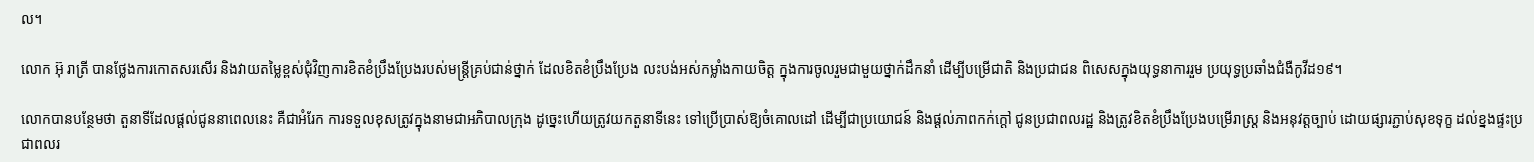ល។

លោក អ៊ុ រាត្រី បានថ្លែងការកោតសរសើរ និងវាយតម្លៃខ្ពស់ជុំវិញការខិតខំប្រឹងប្រែងរបស់មន្ត្រីគ្រប់ជាន់ថ្នាក់ ដែលខិតខំប្រឹងប្រែង លះបង់អស់កម្លាំងកាយចិត្ត ក្នុងការចូលរួមជាមួយថ្នាក់ដឹកនាំ ដើម្បីបម្រើជាតិ និងប្រជាជន ពិសេសក្នុងយុទ្ធនាការរួម ប្រយុទ្ធប្រឆាំងជំងឺកូវីដ១៩។

លោកបានបន្ថែមថា តួនាទីដែលផ្ដល់ជូននាពេលនេះ គឺជាអំរែក ការទទួលខុសត្រូវក្នុងនាមជាអភិបាលក្រុង ដូច្នេះហើយត្រូវយកតួនាទីនេះ ទៅប្រើប្រាស់ឱ្យចំគោលដៅ ដើម្បីជាប្រយោជន៍ និងផ្តល់ភាពកក់ក្តៅ ជូនប្រជាពលរដ្ឋ និងត្រូវខិតខំប្រឹងប្រែងបម្រើរាស្ត្រ និងអនុវត្តច្បាប់ ដោយផ្សារភ្ជាប់សុខទុក្ខ ដល់ខ្នងផ្ទះប្រជាពលរ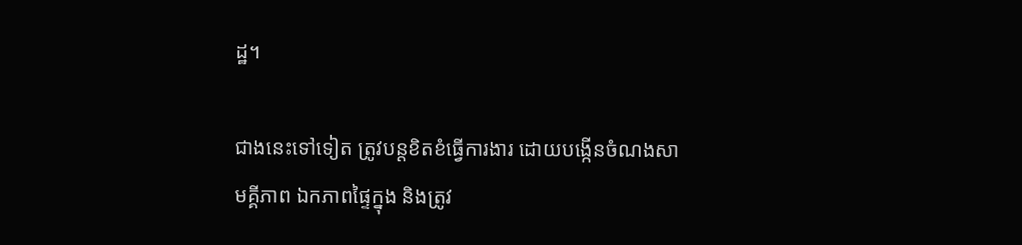ដ្ឋ។

ជាងនេះទៅទៀត ត្រូវបន្តខិតខំធ្វើការងារ ដោយបង្កើនចំណងសាមគ្គីភាព ឯកភាពផ្ទៃក្នុង និងត្រូវ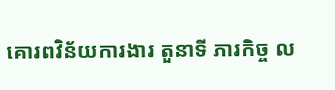គោរពវិន័យការងារ តួនាទី ភារកិច្ច ល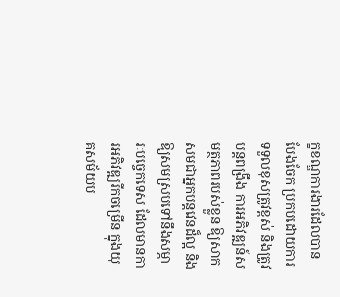ក្ខខណ្ឌការងារដែលបានបែងចែក ប្រកបដោយការទទួលខុសត្រូវខ្ពស់ និងត្រូវបន្តពង្រឹង ការអភិវឌ្ឍន៍សមត្ថភាពរបស់ខ្លួន ឱ្យសាកសមជាអ្នកបន្តវេនដ៏ល្អ និងឱ្យសមស្របទៅនឹងសម្ភារៈបច្ចេកទេស ដែលមានការអភិវឌ្ឍរីកចម្រើន ក្នុងយុគសម័យប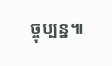ច្ចុប្បន្ន៕